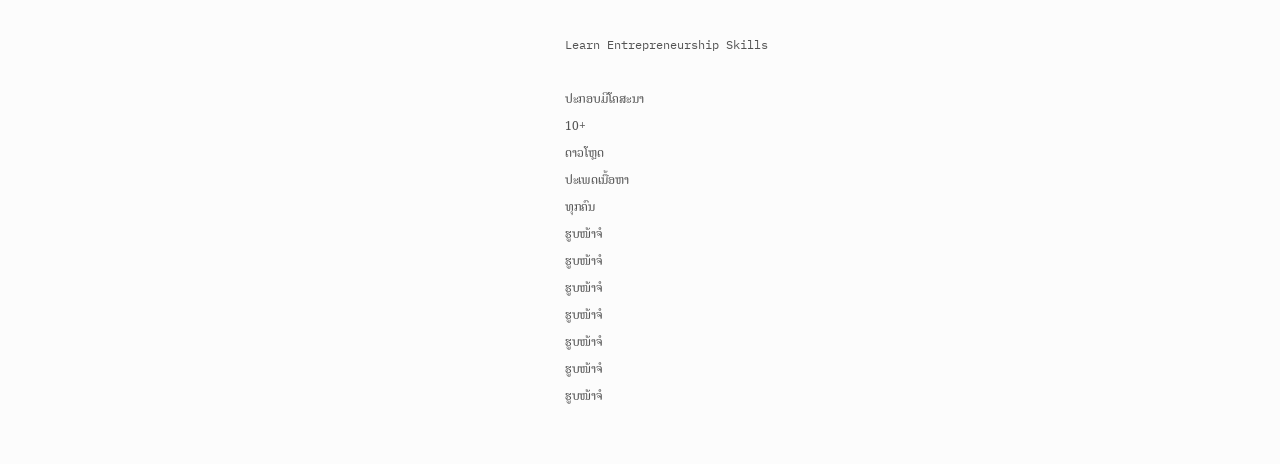Learn Entrepreneurship Skills

ປະກອບມີໂຄສະນາ
10+
ດາວໂຫຼດ
ປະເພດເນື້ອຫາ
ທຸກຄົນ
ຮູບໜ້າຈໍ
ຮູບໜ້າຈໍ
ຮູບໜ້າຈໍ
ຮູບໜ້າຈໍ
ຮູບໜ້າຈໍ
ຮູບໜ້າຈໍ
ຮູບໜ້າຈໍ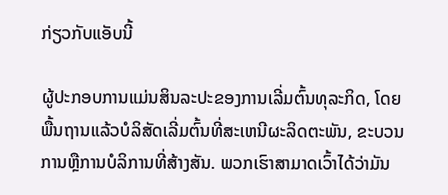ກ່ຽວກັບແອັບນີ້

ຜູ້ປະກອບການແມ່ນສິນລະປະຂອງການເລີ່ມຕົ້ນທຸລະກິດ, ໂດຍພື້ນຖານແລ້ວບໍລິສັດເລີ່ມຕົ້ນທີ່ສະເຫນີຜະລິດຕະພັນ, ຂະບວນການຫຼືການບໍລິການທີ່ສ້າງສັນ. ພວກເຮົາສາມາດເວົ້າໄດ້ວ່າມັນ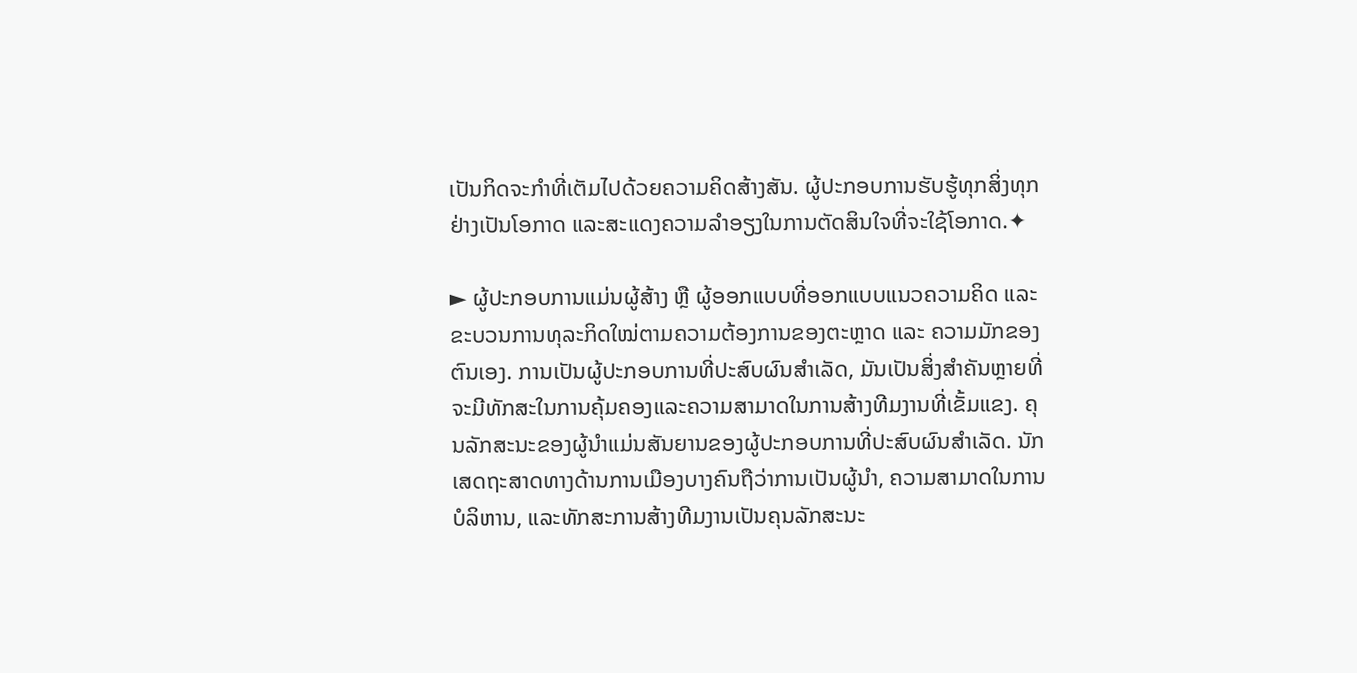ເປັນກິດຈະກໍາທີ່ເຕັມໄປດ້ວຍຄວາມຄິດສ້າງສັນ. ຜູ້ປະກອບການຮັບຮູ້ທຸກສິ່ງທຸກຢ່າງເປັນໂອກາດ ແລະສະແດງຄວາມລໍາອຽງໃນການຕັດສິນໃຈທີ່ຈະໃຊ້ໂອກາດ.✦

► ຜູ້ປະກອບການແມ່ນຜູ້ສ້າງ ຫຼື ຜູ້ອອກແບບທີ່ອອກແບບແນວຄວາມຄິດ ແລະ ຂະບວນການທຸລະກິດໃໝ່ຕາມຄວາມຕ້ອງການຂອງຕະຫຼາດ ແລະ ຄວາມມັກຂອງຕົນເອງ. ການເປັນຜູ້ປະກອບການທີ່ປະສົບຜົນສໍາເລັດ, ມັນເປັນສິ່ງສໍາຄັນຫຼາຍທີ່ຈະມີທັກສະໃນການຄຸ້ມຄອງແລະຄວາມສາມາດໃນການສ້າງທີມງານທີ່ເຂັ້ມແຂງ. ຄຸນລັກສະນະຂອງຜູ້ນໍາແມ່ນສັນຍານຂອງຜູ້ປະກອບການທີ່ປະສົບຜົນສໍາເລັດ. ນັກເສດຖະສາດທາງດ້ານການເມືອງບາງຄົນຖືວ່າການເປັນຜູ້ນໍາ, ຄວາມສາມາດໃນການບໍລິຫານ, ແລະທັກສະການສ້າງທີມງານເປັນຄຸນລັກສະນະ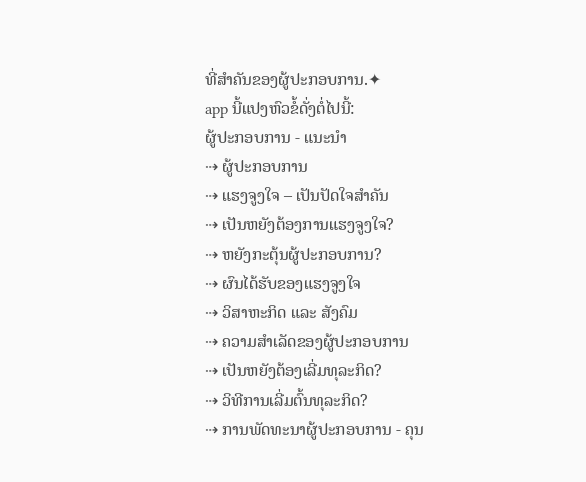ທີ່ສໍາຄັນຂອງຜູ້ປະກອບການ.✦
app ນີ້ແປງຫົວຂໍ້ດັ່ງຕໍ່ໄປນີ້:
ຜູ້ປະກອບການ - ແນະນໍາ
⇢ ຜູ້ປະກອບການ
⇢ ແຮງຈູງໃຈ – ເປັນປັດໃຈສໍາຄັນ
⇢ ເປັນຫຍັງຕ້ອງການແຮງຈູງໃຈ?
⇢ ຫຍັງກະຕຸ້ນຜູ້ປະກອບການ?
⇢ ຜົນໄດ້ຮັບຂອງແຮງຈູງໃຈ
⇢ ວິສາຫະກິດ ແລະ ສັງຄົມ
⇢ ຄວາມສໍາເລັດຂອງຜູ້ປະກອບການ
⇢ ເປັນຫຍັງຕ້ອງເລີ່ມທຸລະກິດ?
⇢ ວິທີການເລີ່ມຕົ້ນທຸລະກິດ?
⇢ ການພັດທະນາຜູ້ປະກອບການ - ຄຸນ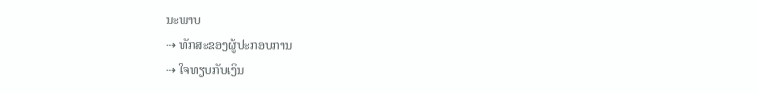ນະພາບ
⇢ ທັກສະຂອງຜູ້ປະກອບການ
⇢ ໃຈທຽບກັບເງິນ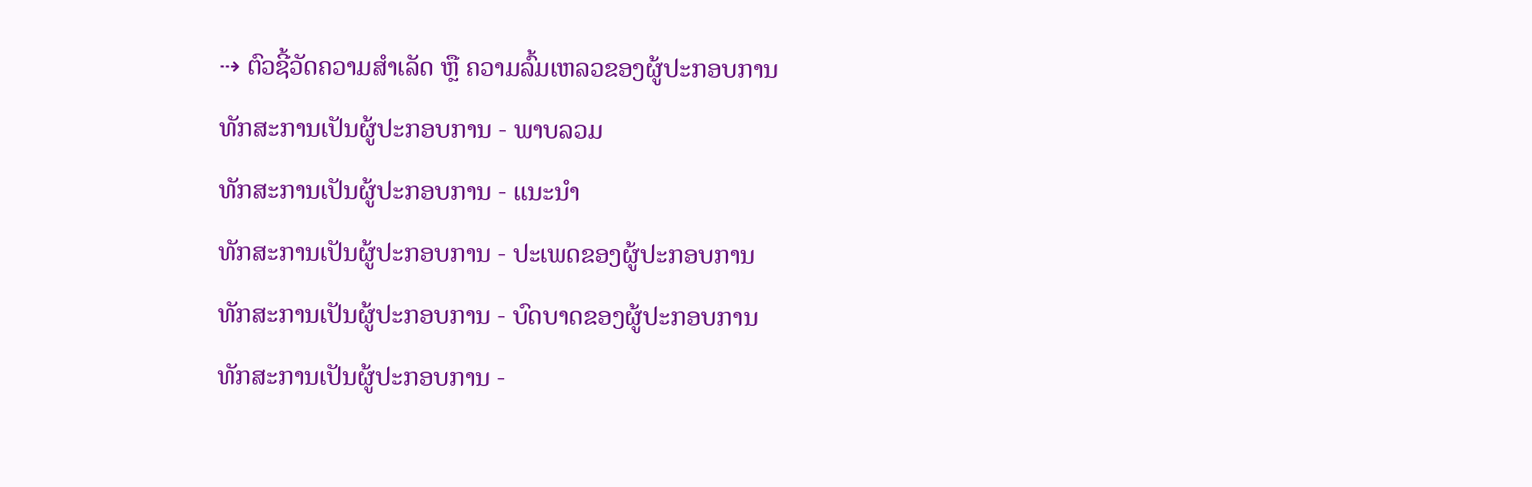⇢ ຕົວຊີ້ວັດຄວາມສຳເລັດ ຫຼື ຄວາມລົ້ມເຫລວຂອງຜູ້ປະກອບການ
ທັກສະການເປັນຜູ້ປະກອບການ - ພາບລວມ
ທັກສະການເປັນຜູ້ປະກອບການ - ແນະນຳ
ທັກສະການເປັນຜູ້ປະກອບການ - ປະເພດຂອງຜູ້ປະກອບການ
ທັກສະການເປັນຜູ້ປະກອບການ - ບົດບາດຂອງຜູ້ປະກອບການ
ທັກສະການເປັນຜູ້ປະກອບການ -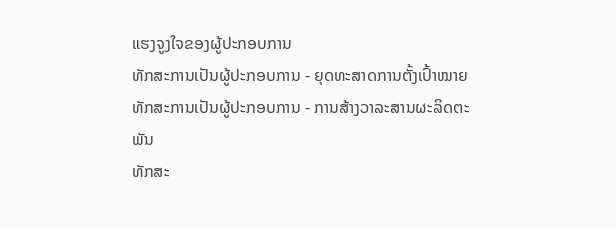ແຮງຈູງໃຈຂອງຜູ້ປະກອບການ
ທັກສະການເປັນຜູ້ປະກອບການ - ຍຸດທະສາດການຕັ້ງເປົ້າໝາຍ
ທັກສະການເປັນຜູ້ປະກອບການ - ການສ້າງວາລະສານຜະລິດຕະພັນ
ທັກສະ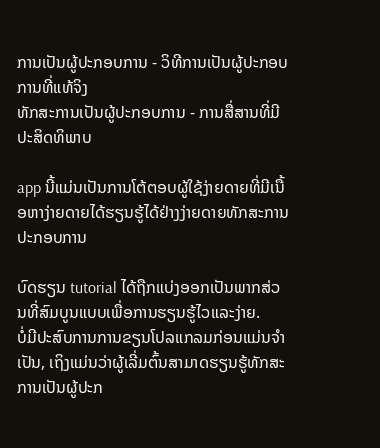ການເປັນຜູ້ປະກອບການ - ວິທີການເປັນຜູ້ປະກອບການທີ່ແທ້ຈິງ
ທັກສະການເປັນຜູ້ປະກອບການ - ການສື່ສານທີ່ມີປະສິດທິພາບ

app ນີ້ແມ່ນເປັນການໂຕ້ຕອບຜູ້ໃຊ້ງ່າຍດາຍທີ່ມີເນື້ອຫາງ່າຍດາຍໄດ້ຮຽນຮູ້ໄດ້ຢ່າງງ່າຍດາຍທັກສະການປະກອບການ

ບົດຮຽນ tutorial ໄດ້ຖືກແບ່ງອອກເປັນພາກສ່ວນທີ່ສົມບູນແບບເພື່ອການຮຽນຮູ້ໄວແລະງ່າຍ.
ບໍ່ມີປະສົບການການຂຽນໂປລແກລມກ່ອນແມ່ນຈໍາເປັນ, ເຖິງແມ່ນວ່າຜູ້ເລີ່ມຕົ້ນສາມາດຮຽນຮູ້ທັກສະການເປັນຜູ້ປະກ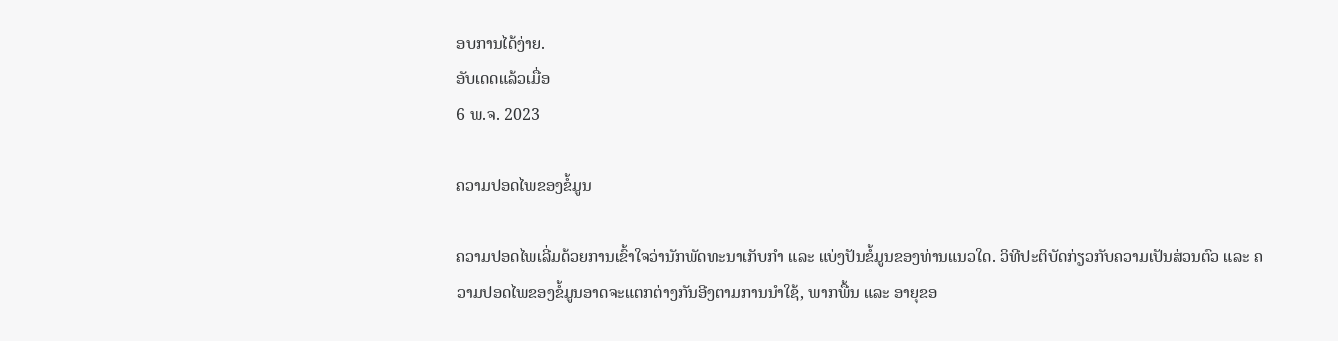ອບການໄດ້ງ່າຍ.
ອັບເດດແລ້ວເມື່ອ
6 ພ.ຈ. 2023

ຄວາມປອດໄພຂອງຂໍ້ມູນ

ຄວາມປອດໄພເລີ່ມດ້ວຍການເຂົ້າໃຈວ່ານັກພັດທະນາເກັບກຳ ແລະ ແບ່ງປັນຂໍ້ມູນຂອງທ່ານແນວໃດ. ວິທີປະຕິບັດກ່ຽວກັບຄວາມເປັນສ່ວນຕົວ ແລະ ຄວາມປອດໄພຂອງຂໍ້ມູນອາດຈະແຕກຕ່າງກັນອີງຕາມການນຳໃຊ້, ພາກພື້ນ ແລະ ອາຍຸຂອ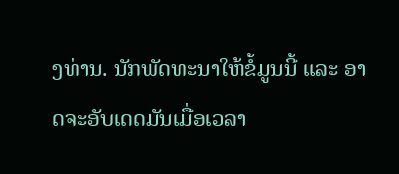ງທ່ານ. ນັກພັດທະນາໃຫ້ຂໍ້ມູນນີ້ ແລະ ອາດຈະອັບເດດມັນເມື່ອເວລາ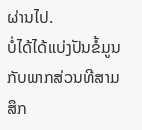ຜ່ານໄປ.
ບໍ່ໄດ້ໄດ້ແບ່ງປັນຂໍ້ມູນກັບພາກສ່ວນທີສາມ
ສຶກ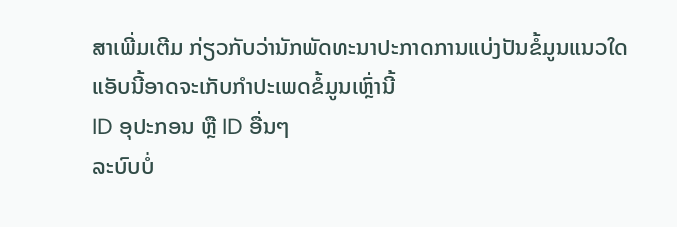ສາເພີ່ມເຕີມ ກ່ຽວກັບວ່ານັກພັດທະນາປະກາດການແບ່ງປັນຂໍ້ມູນແນວໃດ
ແອັບນີ້ອາດຈະເກັບກຳປະເພດຂໍ້ມູນເຫຼົ່ານີ້
ID ອຸປະກອນ ຫຼື ID ອື່ນໆ
ລະບົບບໍ່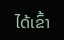ໄດ້ເຂົ້າ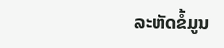ລະຫັດຂໍ້ມູນ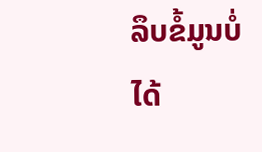ລຶບຂໍ້ມູນບໍ່ໄດ້